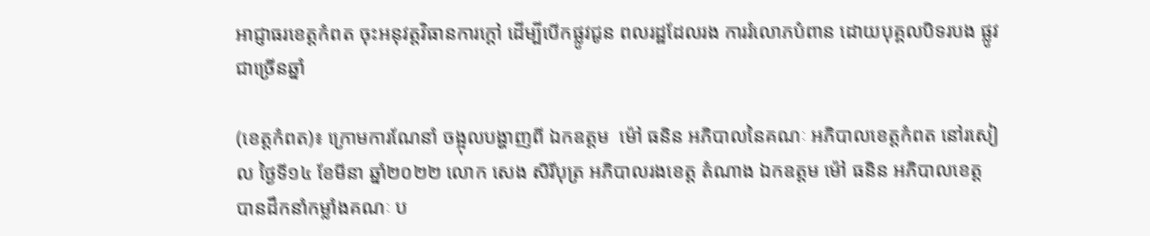អាជ្ញាធរខេត្តកំពត ចុះអនុវត្តវិធានការក្តៅ ដើម្បីបើកផ្លូវជូន ពលរដ្ឋដែលរង ការរំលោភបំពាន ដោយបុគ្គលបិទរបង ផ្លូវជាច្រើនឆ្នាំ

(ខេត្តកំពត)៖ ក្រោមការណែនាំ ចង្អុលបង្ហាញពី ឯកឧត្តម  ម៉ៅ ធនិន អភិបាលនៃគណៈ អភិបាលខេត្តកំពត នៅរសៀល ថ្ងៃទី១៤ ខែមីនា ឆ្នាំ២០២២ លោក សេង សិរីបុត្រ អភិបាលរងខេត្ត តំណាង ឯកឧត្តម ម៉ៅ ធនិន អភិបាលខេត្ត បានដឹកនាំកម្លាំងគណៈ ប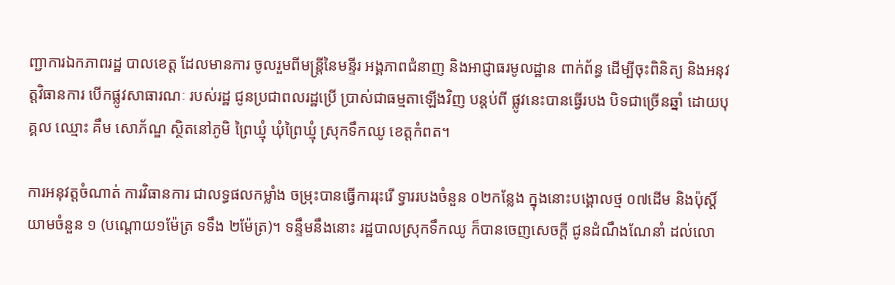ញ្ជាការឯកភាពរដ្ឋ បាលខេត្ត ដែលមានការ ចូលរួមពីមន្ត្រីនៃមន្ទីរ អង្គភាពជំនាញ និងអាជ្ញាធរមូលដ្ឋាន ពាក់ព័ន្ធ ដើម្បីចុះពិនិត្យ និងអនុវត្តវិធានការ បើកផ្លូវសាធារណៈ របស់រដ្ឋ ជូនប្រជាពលរដ្ឋប្រើ ប្រាស់ជាធម្មតាឡើងវិញ បន្តប់ពី ផ្លូវនេះបានធ្វើរបង បិទជាច្រើនឆ្នាំ ដោយបុគ្គល ឈ្មោះ គឹម សោភ័ណ្ឌ ស្ថិតនៅភូមិ ព្រៃឃ្មុំ ឃុំព្រៃឃ្មុំ ស្រុកទឹកឈូ ខេត្តកំពត។

ការអនុវត្តចំណាត់ ការវិធានការ ជាលទ្ធផលកម្លាំង ចម្រុះបានធ្វើការរុះរើ ទ្វាររបងចំនួន ០២កន្លែង ក្នុងនោះបង្គោលថ្ម ០៧ដើម និងប៉ុស្ដិ៍យាមចំនួន ១ (បណ្ដោយ១ម៉ែត្រ ទទឹង ២ម៉ែត្រ)។ ទន្ទឹមនឹងនោះ រដ្ឋបាលស្រុកទឹកឈូ ក៏បានចេញសេចក្តី ជូនដំណឹងណែនាំ ដល់លោ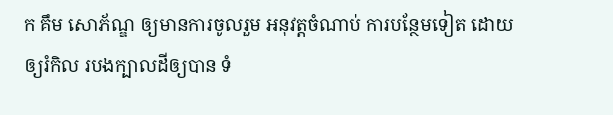ក គឹម សោភ័ណ្ឌ ឲ្យមានការចូលរួម អនុវត្តចំណាប់ ការបន្ថែមទៀត ដោយឲ្យរំកិល របងក្បាលដីឲ្យបាន ទំ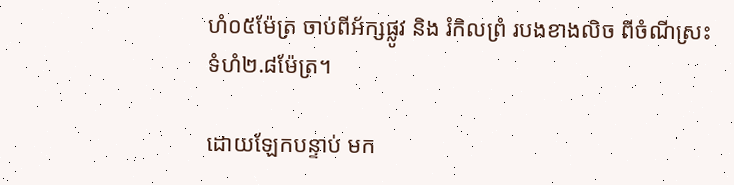ហំ០៥ម៉ែត្រ ចាប់ពីអ័ក្សផ្លូវ និង រំកិលព្រំ របងខាងលិច ពីចំណីស្រះ ទំហំ២.៨ម៉ែត្រ។

ដោយឡែកបន្ទាប់ មក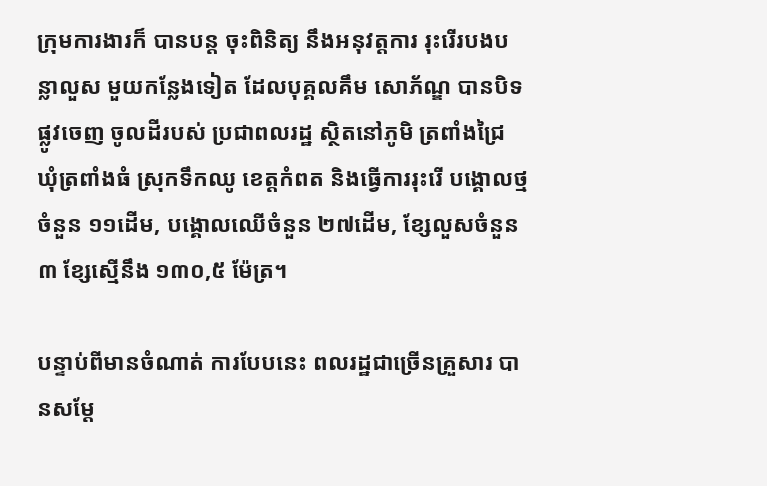ក្រុមការងារក៏ បានបន្ត ចុះពិនិត្យ នឹងអនុវត្តការ រុះរើរបងបន្លាលួស មួយកន្លែងទៀត ដែលបុគ្គលគឹម សោភ័ណ្ឌ បានបិទផ្លូវចេញ ចូលដីរបស់ ប្រជាពលរដ្ឋ ស្ថិតនៅភូមិ ត្រពាំងជ្រៃ ឃុំត្រពាំងធំ ស្រុកទឹកឈូ ខេត្តកំពត និងធ្វើការរុះរើ បង្គោលថ្មចំនួន ១១ដើម, បង្គោលឈើចំនួន ២៧ដើម, ខ្សែលួសចំនួន ៣ ខ្សែស្មើនឹង ១៣០,៥ ម៉ែត្រ។

បន្ទាប់ពីមានចំណាត់ ការបែបនេះ ពលរដ្ឋជាច្រើនគ្រួសារ បានសម្តែ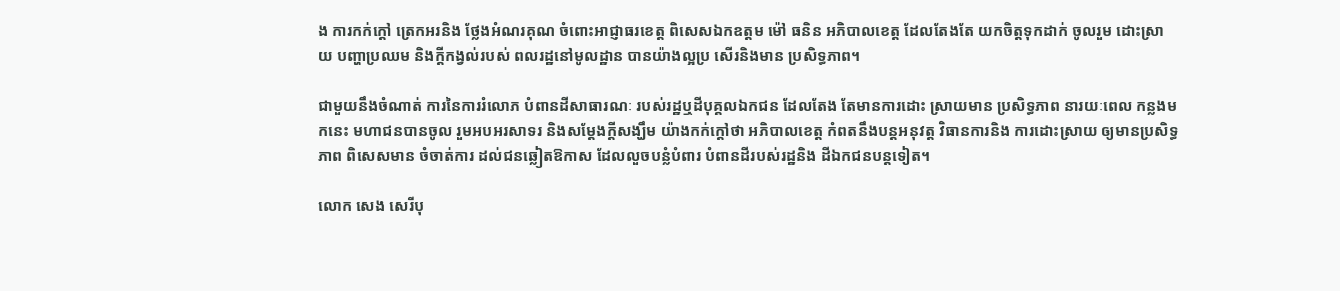ង ការកក់ក្ដៅ ត្រេកអរនិង ថ្លែងអំណរគុណ ចំពោះអាជ្ញាធរខេត្ត ពិសេសឯកឧត្តម ម៉ៅ ធនិន អភិបាលខេត្ត ដែលតែងតែ យកចិត្តទុកដាក់ ចូលរួម ដោះស្រាយ បញ្ហាប្រឈម និងក្តីកង្វល់របស់ ពលរដ្ឋនៅមូលដ្ឋាន បានយ៉ាងល្អប្រ សើរនិងមាន ប្រសិទ្ធភាព។

ជាមួយនឹងចំណាត់ ការនៃការរំលោភ បំពានដីសាធារណៈ របស់រដ្ឋឬដីបុគ្គលឯកជន ដែលតែង តែមានការដោះ ស្រាយមាន ប្រសិទ្ធភាព នារយៈពេល កន្លងមកនេះ មហាជនបានចូល រួមអបអរសាទរ និងសម្តែងក្តីសង្ឃឹម យ៉ាងកក់ក្ដៅថា អភិបាលខេត្ត កំពតនឹងបន្តអនុវត្ត វិធានការនិង ការដោះស្រាយ ឲ្យមានប្រសិទ្ធភាព ពិសេសមាន ចំចាត់ការ ដល់ជនឆ្លៀតឱកាស ដែលលួចបន្លំបំពារ បំពានដីរបស់រដ្ឋនិង ដីឯកជនបន្តទៀត។

លោក សេង សេរីបុ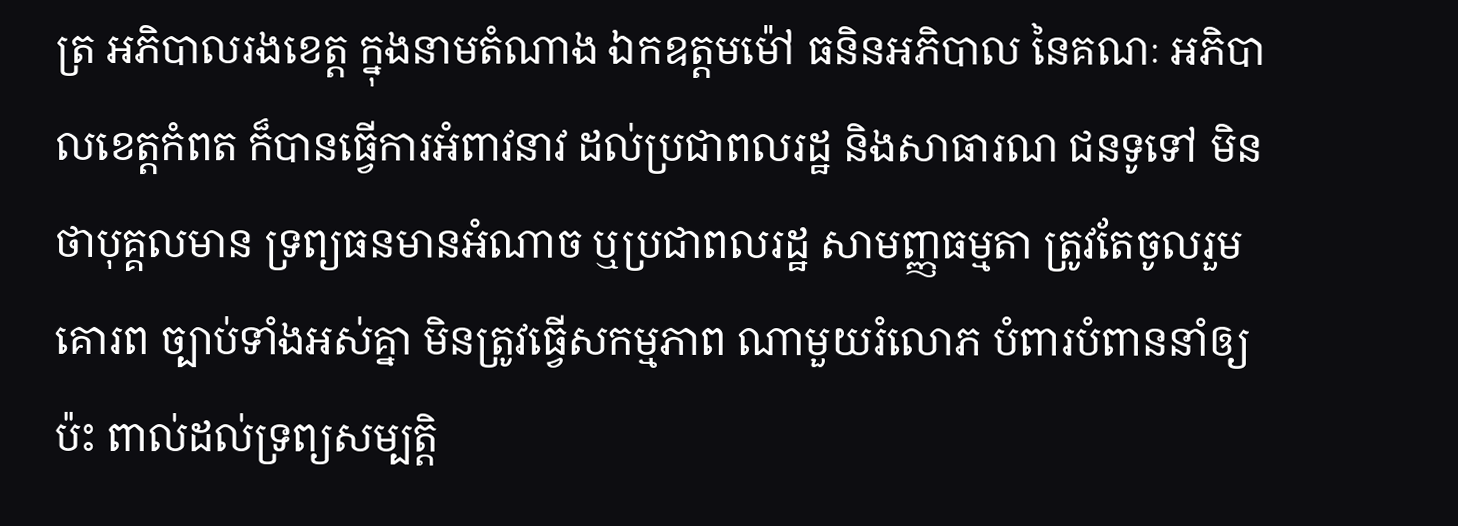ត្រ អភិបាលរងខេត្ត ក្នុងនាមតំណាង ឯកឧត្តមម៉ៅ ធនិនអភិបាល នៃគណៈ អភិបាលខេត្តកំពត ក៏បានធ្វើការអំពាវនាវ ដល់ប្រជាពលរដ្ឋ និងសាធារណ ជនទូទៅ មិនថាបុគ្គលមាន ទ្រព្យធនមានអំណាច ឬប្រជាពលរដ្ឋ សាមញ្ញធម្មតា ត្រូវតែចូលរួមគោរព ច្បាប់ទាំងអស់គ្នា មិនត្រូវធ្វើសកម្មភាព ណាមួយរំលោភ បំពារបំពាននាំឲ្យប៉ះ ពាល់ដល់ទ្រព្យសម្បត្តិ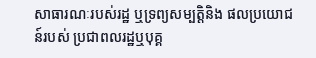សាធារណៈរបស់រដ្ឋ ឬទ្រព្យសម្បត្តិនិង ផលប្រយោជន៍របស់ ប្រជាពលរដ្ឋឬបុគ្គ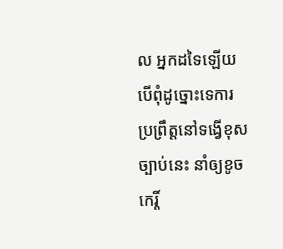ល អ្នកដទៃឡើយ បើពុំដូច្នោះទេការ ប្រព្រឹត្តនៅទង្វើខុសច្បាប់នេះ នាំឲ្យខូចកេរ្តិ៍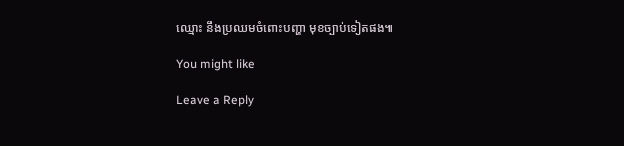ឈ្មោះ នឹងប្រឈមចំពោះបញ្ហា មុខច្បាប់ទៀតផង៕

You might like

Leave a Reply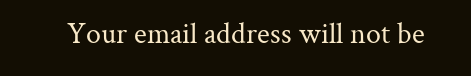Your email address will not be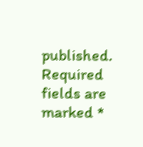published. Required fields are marked *